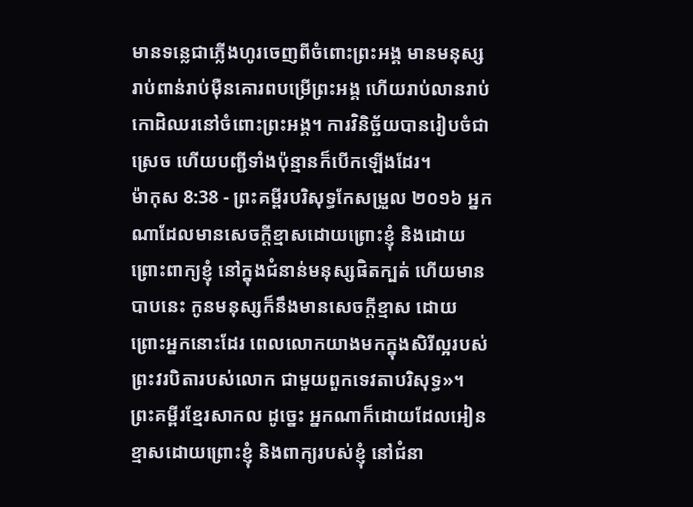មានទន្លេជាភ្លើងហូរចេញពីចំពោះព្រះអង្គ មានមនុស្សរាប់ពាន់រាប់ម៉ឺនគោរពបម្រើព្រះអង្គ ហើយរាប់លានរាប់កោដិឈរនៅចំពោះព្រះអង្គ។ ការវិនិច្ឆ័យបានរៀបចំជាស្រេច ហើយបញ្ជីទាំងប៉ុន្មានក៏បើកឡើងដែរ។
ម៉ាកុស 8:38 - ព្រះគម្ពីរបរិសុទ្ធកែសម្រួល ២០១៦ អ្នកណាដែលមានសេចក្តីខ្មាសដោយព្រោះខ្ញុំ និងដោយព្រោះពាក្យខ្ញុំ នៅក្នុងជំនាន់មនុស្សផិតក្បត់ ហើយមានបាបនេះ កូនមនុស្សក៏នឹងមានសេចក្តីខ្មាស ដោយព្រោះអ្នកនោះដែរ ពេលលោកយាងមកក្នុងសិរីល្អរបស់ព្រះវរបិតារបស់លោក ជាមួយពួកទេវតាបរិសុទ្ធ»។ ព្រះគម្ពីរខ្មែរសាកល ដូច្នេះ អ្នកណាក៏ដោយដែលអៀនខ្មាសដោយព្រោះខ្ញុំ និងពាក្យរបស់ខ្ញុំ នៅជំនា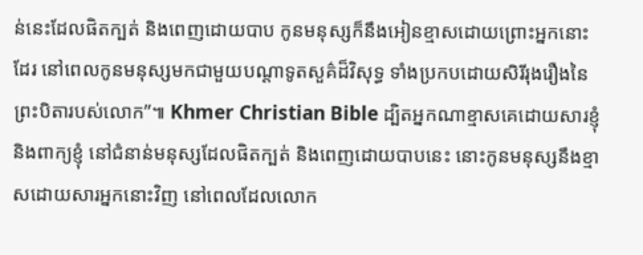ន់នេះដែលផិតក្បត់ និងពេញដោយបាប កូនមនុស្សក៏នឹងអៀនខ្មាសដោយព្រោះអ្នកនោះដែរ នៅពេលកូនមនុស្សមកជាមួយបណ្ដាទូតសួគ៌ដ៏វិសុទ្ធ ទាំងប្រកបដោយសិរីរុងរឿងនៃព្រះបិតារបស់លោក”៕ Khmer Christian Bible ដ្បិតអ្នកណាខ្មាសគេដោយសារខ្ញុំ និងពាក្យខ្ញុំ នៅជំនាន់មនុស្សដែលផិតក្បត់ និងពេញដោយបាបនេះ នោះកូនមនុស្សនឹងខ្មាសដោយសារអ្នកនោះវិញ នៅពេលដែលលោក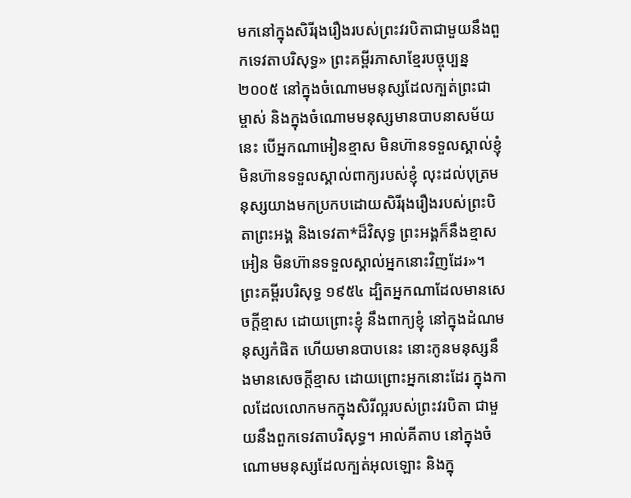មកនៅក្នុងសិរីរុងរឿងរបស់ព្រះវរបិតាជាមួយនឹងពួកទេវតាបរិសុទ្ធ» ព្រះគម្ពីរភាសាខ្មែរបច្ចុប្បន្ន ២០០៥ នៅក្នុងចំណោមមនុស្សដែលក្បត់ព្រះជាម្ចាស់ និងក្នុងចំណោមមនុស្សមានបាបនាសម័យនេះ បើអ្នកណាអៀនខ្មាស មិនហ៊ានទទួលស្គាល់ខ្ញុំ មិនហ៊ានទទួលស្គាល់ពាក្យរបស់ខ្ញុំ លុះដល់បុត្រមនុស្សយាងមកប្រកបដោយសិរីរុងរឿងរបស់ព្រះបិតាព្រះអង្គ និងទេវតា*ដ៏វិសុទ្ធ ព្រះអង្គក៏នឹងខ្មាសអៀន មិនហ៊ានទទួលស្គាល់អ្នកនោះវិញដែរ»។ ព្រះគម្ពីរបរិសុទ្ធ ១៩៥៤ ដ្បិតអ្នកណាដែលមានសេចក្ដីខ្មាស ដោយព្រោះខ្ញុំ នឹងពាក្យខ្ញុំ នៅក្នុងដំណមនុស្សកំផិត ហើយមានបាបនេះ នោះកូនមនុស្សនឹងមានសេចក្ដីខ្មាស ដោយព្រោះអ្នកនោះដែរ ក្នុងកាលដែលលោកមកក្នុងសិរីល្អរបស់ព្រះវរបិតា ជាមួយនឹងពួកទេវតាបរិសុទ្ធ។ អាល់គីតាប នៅក្នុងចំណោមមនុស្សដែលក្បត់អុលឡោះ និងក្នុ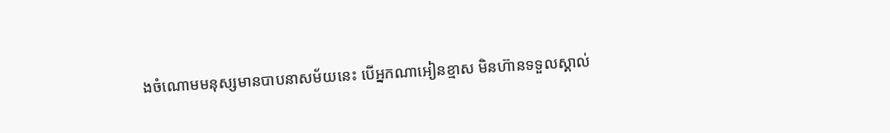ងចំណោមមនុស្សមានបាបនាសម័យនេះ បើអ្នកណាអៀនខ្មាស មិនហ៊ានទទួលស្គាល់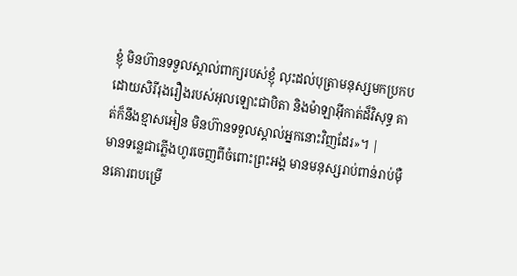ខ្ញុំ មិនហ៊ានទទួលស្គាល់ពាក្យរបស់ខ្ញុំ លុះដល់បុត្រាមនុស្សមកប្រកបដោយសិរីរុងរឿងរបស់អុលឡោះជាបិតា និងម៉ាឡាអ៊ីកាត់ដ៏វិសុទ្ធ គាត់ក៏នឹងខ្មាសអៀន មិនហ៊ានទទួលស្គាល់អ្នកនោះវិញដែរ»។ |
មានទន្លេជាភ្លើងហូរចេញពីចំពោះព្រះអង្គ មានមនុស្សរាប់ពាន់រាប់ម៉ឺនគោរពបម្រើ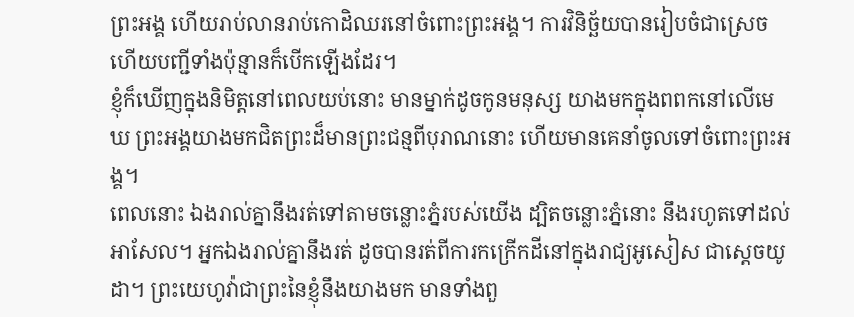ព្រះអង្គ ហើយរាប់លានរាប់កោដិឈរនៅចំពោះព្រះអង្គ។ ការវិនិច្ឆ័យបានរៀបចំជាស្រេច ហើយបញ្ជីទាំងប៉ុន្មានក៏បើកឡើងដែរ។
ខ្ញុំក៏ឃើញក្នុងនិមិត្តនៅពេលយប់នោះ មានម្នាក់ដូចកូនមនុស្ស យាងមកក្នុងពពកនៅលើមេឃ ព្រះអង្គយាងមកជិតព្រះដ៏មានព្រះជន្មពីបុរាណនោះ ហើយមានគេនាំចូលទៅចំពោះព្រះអង្គ។
ពេលនោះ ឯងរាល់គ្នានឹងរត់ទៅតាមចន្លោះភ្នំរបស់យើង ដ្បិតចន្លោះភ្នំនោះ នឹងរហូតទៅដល់អាសែល។ អ្នកឯងរាល់គ្នានឹងរត់ ដូចបានរត់ពីការកក្រើកដីនៅក្នុងរាជ្យអូសៀស ជាស្តេចយូដា។ ព្រះយេហូវ៉ាជាព្រះនៃខ្ញុំនឹងយាងមក មានទាំងពួ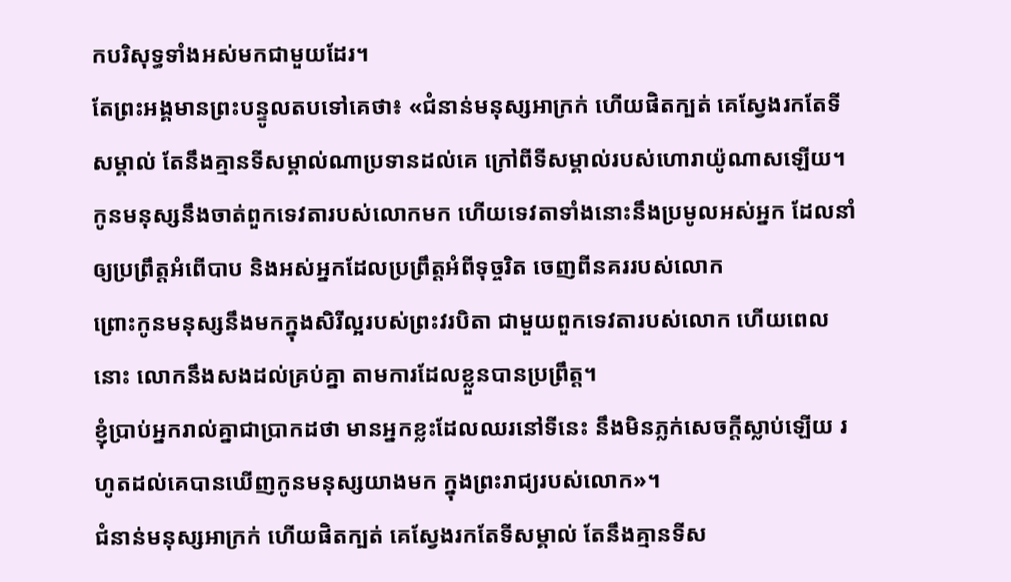កបរិសុទ្ធទាំងអស់មកជាមួយដែរ។
តែព្រះអង្គមានព្រះបន្ទូលតបទៅគេថា៖ «ជំនាន់មនុស្សអាក្រក់ ហើយផិតក្បត់ គេស្វែងរកតែទីសម្គាល់ តែនឹងគ្មានទីសម្គាល់ណាប្រទានដល់គេ ក្រៅពីទីសម្គាល់របស់ហោរាយ៉ូណាសឡើយ។
កូនមនុស្សនឹងចាត់ពួកទេវតារបស់លោកមក ហើយទេវតាទាំងនោះនឹងប្រមូលអស់អ្នក ដែលនាំឲ្យប្រព្រឹត្តអំពើបាប និងអស់អ្នកដែលប្រព្រឹត្តអំពីទុច្ចរិត ចេញពីនគររបស់លោក
ព្រោះកូនមនុស្សនឹងមកក្នុងសិរីល្អរបស់ព្រះវរបិតា ជាមួយពួកទេវតារបស់លោក ហើយពេលនោះ លោកនឹងសងដល់គ្រប់គ្នា តាមការដែលខ្លួនបានប្រព្រឹត្ត។
ខ្ញុំប្រាប់អ្នករាល់គ្នាជាប្រាកដថា មានអ្នកខ្លះដែលឈរនៅទីនេះ នឹងមិនភ្លក់សេចក្តីស្លាប់ឡើយ រហូតដល់គេបានឃើញកូនមនុស្សយាងមក ក្នុងព្រះរាជ្យរបស់លោក»។
ជំនាន់មនុស្សអាក្រក់ ហើយផិតក្បត់ គេស្វែងរកតែទីសម្គាល់ តែនឹងគ្មានទីស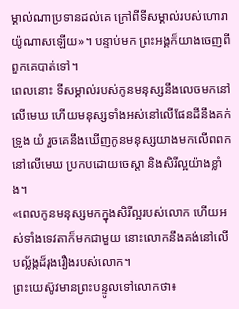ម្គាល់ណាប្រទានដល់គេ ក្រៅពីទីសម្គាល់របស់ហោរាយ៉ូណាសឡើយ»។ បន្ទាប់មក ព្រះអង្គក៏យាងចេញពីពួកគេបាត់ទៅ។
ពេលនោះ ទីសម្គាល់របស់កូនមនុស្សនឹងលេចមកនៅលើមេឃ ហើយមនុស្សទាំងអស់នៅលើផែនដីនឹងគក់ទ្រូង យំ រួចគេនឹងឃើញកូនមនុស្សយាងមកលើពពក នៅលើមេឃ ប្រកបដោយចេស្តា និងសិរីល្អយ៉ាងខ្លាំង។
«ពេលកូនមនុស្សមកក្នុងសិរីល្អរបស់លោក ហើយអស់ទាំងទេវតាក៏មកជាមួយ នោះលោកនឹងគង់នៅលើបល្ល័ង្កដ៏រុងរឿងរបស់លោក។
ព្រះយេស៊ូវមានព្រះបន្ទូលទៅលោកថា៖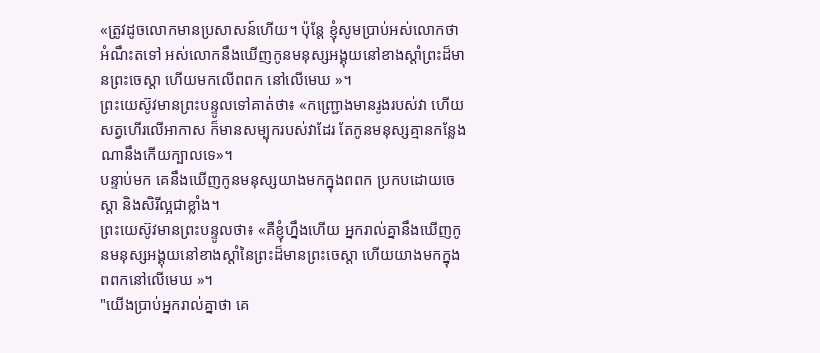«ត្រូវដូចលោកមានប្រសាសន៍ហើយ។ ប៉ុន្តែ ខ្ញុំសូមប្រាប់អស់លោកថា អំណឹះតទៅ អស់លោកនឹងឃើញកូនមនុស្សអង្គុយនៅខាងស្តាំព្រះដ៏មានព្រះចេស្តា ហើយមកលើពពក នៅលើមេឃ »។
ព្រះយេស៊ូវមានព្រះបន្ទូលទៅគាត់ថា៖ «កញ្ជ្រោងមានរូងរបស់វា ហើយសត្វហើរលើអាកាស ក៏មានសម្បុករបស់វាដែរ តែកូនមនុស្សគ្មានកន្លែងណានឹងកើយក្បាលទេ»។
បន្ទាប់មក គេនឹងឃើញកូនមនុស្សយាងមកក្នុងពពក ប្រកបដោយចេស្តា និងសិរីល្អជាខ្លាំង។
ព្រះយេស៊ូវមានព្រះបន្ទូលថា៖ «គឺខ្ញុំហ្នឹងហើយ អ្នករាល់គ្នានឹងឃើញកូនមនុស្សអង្គុយនៅខាងស្តាំនៃព្រះដ៏មានព្រះចេស្តា ហើយយាងមកក្នុងពពកនៅលើមេឃ »។
"យើងប្រាប់អ្នករាល់គ្នាថា គេ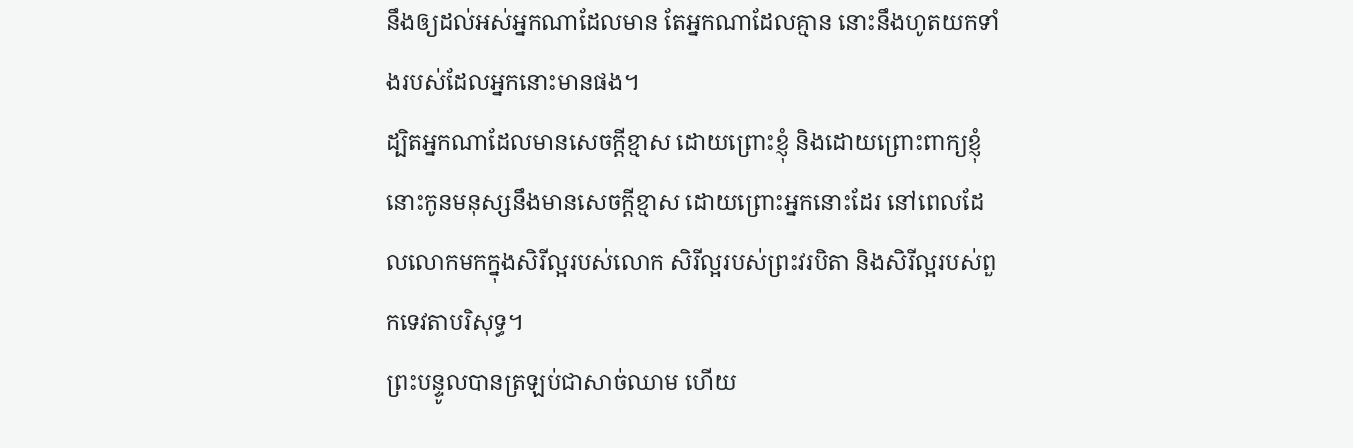នឹងឲ្យដល់អស់អ្នកណាដែលមាន តែអ្នកណាដែលគ្មាន នោះនឹងហូតយកទាំងរបស់ដែលអ្នកនោះមានផង។
ដ្បិតអ្នកណាដែលមានសេចក្តីខ្មាស ដោយព្រោះខ្ញុំ និងដោយព្រោះពាក្យខ្ញុំ នោះកូនមនុស្សនឹងមានសេចក្តីខ្មាស ដោយព្រោះអ្នកនោះដែរ នៅពេលដែលលោកមកក្នុងសិរីល្អរបស់លោក សិរីល្អរបស់ព្រះវរបិតា និងសិរីល្អរបស់ពួកទេវតាបរិសុទ្ធ។
ព្រះបន្ទូលបានត្រឡប់ជាសាច់ឈាម ហើយ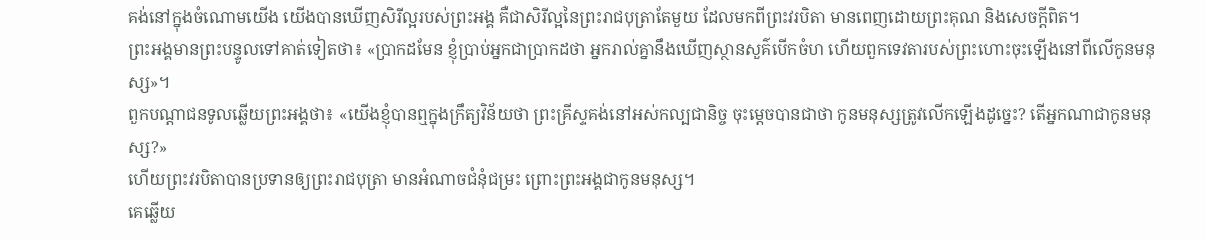គង់នៅក្នុងចំណោមយើង យើងបានឃើញសិរីល្អរបស់ព្រះអង្គ គឺជាសិរីល្អនៃព្រះរាជបុត្រាតែមួយ ដែលមកពីព្រះវរបិតា មានពេញដោយព្រះគុណ និងសេចក្តីពិត។
ព្រះអង្គមានព្រះបន្ទូលទៅគាត់ទៀតថា៖ «ប្រាកដមែន ខ្ញុំប្រាប់អ្នកជាប្រាកដថា អ្នករាល់គ្នានឹងឃើញស្ថានសួគ៌បើកចំហ ហើយពួកទេវតារបស់ព្រះហោះចុះឡើងនៅពីលើកូនមនុស្ស»។
ពួកបណ្តាជនទូលឆ្លើយព្រះអង្គថា៖ «យើងខ្ញុំបានឮក្នុងក្រឹត្យវិន័យថា ព្រះគ្រីស្ទគង់នៅអស់កល្បជានិច្ច ចុះម្តេចបានជាថា កូនមនុស្សត្រូវលើកឡើងដូច្នេះ? តើអ្នកណាជាកូនមនុស្ស?»
ហើយព្រះវរបិតាបានប្រទានឲ្យព្រះរាជបុត្រា មានអំណាចជំនុំជម្រះ ព្រោះព្រះអង្គជាកូនមនុស្ស។
គេឆ្លើយ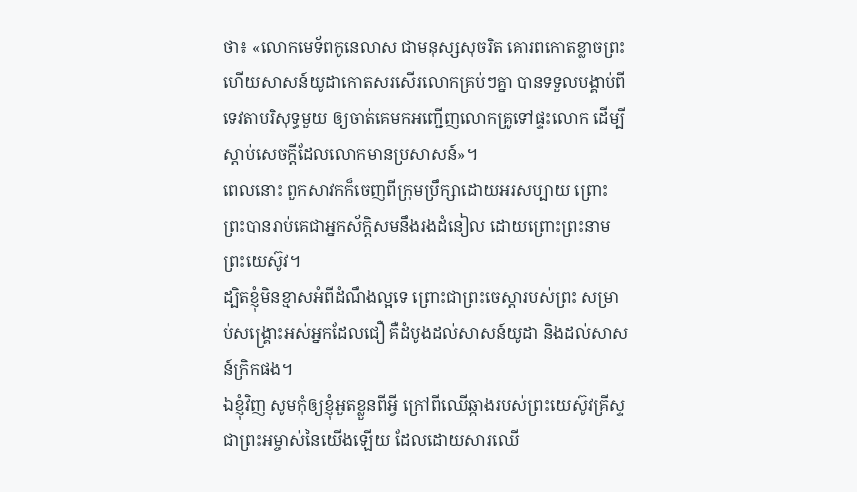ថា៖ «លោកមេទ័ពកូនេលាស ជាមនុស្សសុចរិត គោរពកោតខ្លាចព្រះ ហើយសាសន៍យូដាកោតសរសើរលោកគ្រប់ៗគ្នា បានទទួលបង្គាប់ពីទេវតាបរិសុទ្ធមួយ ឲ្យចាត់គេមកអញ្ជើញលោកគ្រូទៅផ្ទះលោក ដើម្បីស្តាប់សេចក្ដីដែលលោកមានប្រសាសន៍»។
ពេលនោះ ពួកសាវកក៏ចេញពីក្រុមប្រឹក្សាដោយអរសប្បាយ ព្រោះព្រះបានរាប់គេជាអ្នកស័ក្តិសមនឹងរងដំនៀល ដោយព្រោះព្រះនាមព្រះយេស៊ូវ។
ដ្បិតខ្ញុំមិនខ្មាសអំពីដំណឹងល្អទេ ព្រោះជាព្រះចេស្តារបស់ព្រះ សម្រាប់សង្គ្រោះអស់អ្នកដែលជឿ គឺដំបូងដល់សាសន៍យូដា និងដល់សាសន៍ក្រិកផង។
ឯខ្ញុំវិញ សូមកុំឲ្យខ្ញុំអួតខ្លួនពីអ្វី ក្រៅពីឈើឆ្កាងរបស់ព្រះយេស៊ូវគ្រីស្ទ ជាព្រះអម្ចាស់នៃយើងឡើយ ដែលដោយសារឈើ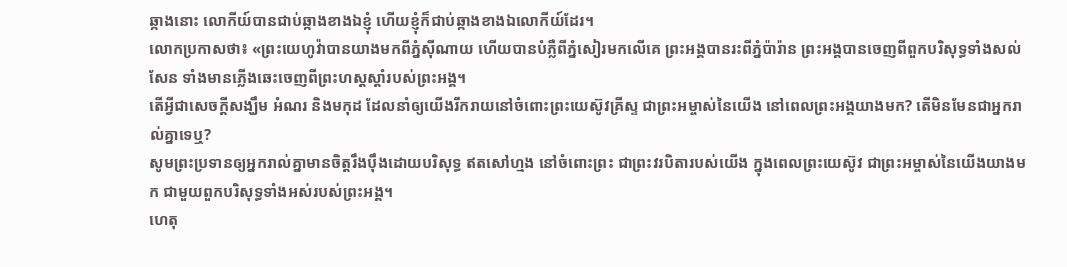ឆ្កាងនោះ លោកីយ៍បានជាប់ឆ្កាងខាងឯខ្ញុំ ហើយខ្ញុំក៏ជាប់ឆ្កាងខាងឯលោកីយ៍ដែរ។
លោកប្រកាសថា៖ «ព្រះយេហូវ៉ាបានយាងមកពីភ្នំស៊ីណាយ ហើយបានបំភ្លឺពីភ្នំសៀរមកលើគេ ព្រះអង្គបានរះពីភ្នំប៉ារ៉ាន ព្រះអង្គបានចេញពីពួកបរិសុទ្ធទាំងសល់សែន ទាំងមានភ្លើងឆេះចេញពីព្រះហស្តស្ដាំរបស់ព្រះអង្គ។
តើអ្វីជាសេចក្ដីសង្ឃឹម អំណរ និងមកុដ ដែលនាំឲ្យយើងរីករាយនៅចំពោះព្រះយេស៊ូវគ្រីស្ទ ជាព្រះអម្ចាស់នៃយើង នៅពេលព្រះអង្គយាងមក? តើមិនមែនជាអ្នករាល់គ្នាទេឬ?
សូមព្រះប្រទានឲ្យអ្នករាល់គ្នាមានចិត្តរឹងប៉ឹងដោយបរិសុទ្ធ ឥតសៅហ្មង នៅចំពោះព្រះ ជាព្រះវរបិតារបស់យើង ក្នុងពេលព្រះយេស៊ូវ ជាព្រះអម្ចាស់នៃយើងយាងមក ជាមួយពួកបរិសុទ្ធទាំងអស់របស់ព្រះអង្គ។
ហេតុ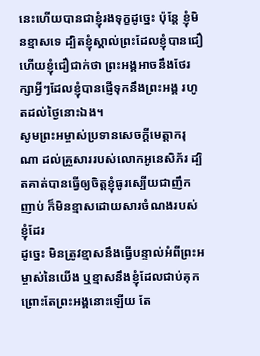នេះហើយបានជាខ្ញុំរងទុក្ខដូច្នេះ ប៉ុន្ដែ ខ្ញុំមិនខ្មាសទេ ដ្បិតខ្ញុំស្គាល់ព្រះដែលខ្ញុំបានជឿ ហើយខ្ញុំជឿជាក់ថា ព្រះអង្គអាចនឹងថែរក្សាអ្វីៗដែលខ្ញុំបានផ្ញើទុកនឹងព្រះអង្គ រហូតដល់ថ្ងៃនោះឯង។
សូមព្រះអម្ចាស់ប្រទានសេចក្ដីមេត្តាករុណា ដល់គ្រួសាររបស់លោកអូនេសិភ័រ ដ្បិតគាត់បានធ្វើឲ្យចិត្តខ្ញុំធូរស្បើយជាញឹកញាប់ ក៏មិនខ្មាសដោយសារចំណងរបស់ខ្ញុំដែរ
ដូច្នេះ មិនត្រូវខ្មាសនឹងធ្វើបន្ទាល់អំពីព្រះអម្ចាស់នៃយើង ឬខ្មាសនឹងខ្ញុំដែលជាប់គុកព្រោះតែព្រះអង្គនោះឡើយ តែ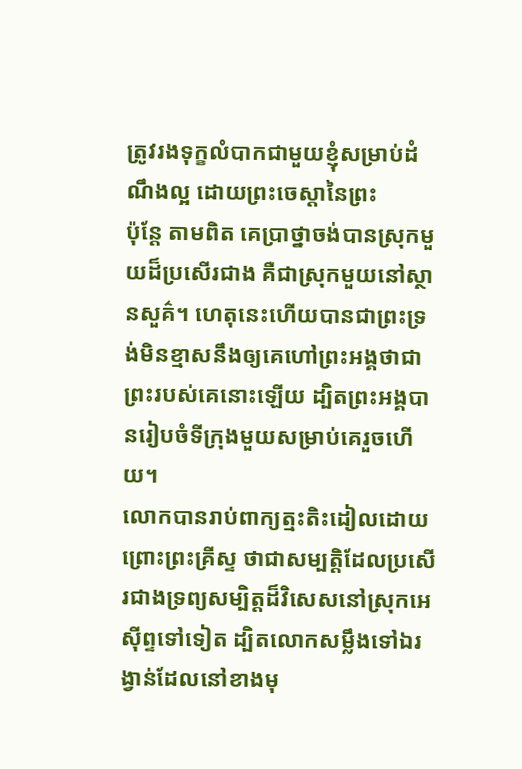ត្រូវរងទុក្ខលំបាកជាមួយខ្ញុំសម្រាប់ដំណឹងល្អ ដោយព្រះចេស្តានៃព្រះ
ប៉ុន្ដែ តាមពិត គេប្រាថ្នាចង់បានស្រុកមួយដ៏ប្រសើរជាង គឺជាស្រុកមួយនៅស្ថានសួគ៌។ ហេតុនេះហើយបានជាព្រះទ្រង់មិនខ្មាសនឹងឲ្យគេហៅព្រះអង្គថាជាព្រះរបស់គេនោះឡើយ ដ្បិតព្រះអង្គបានរៀបចំទីក្រុងមួយសម្រាប់គេរួចហើយ។
លោកបានរាប់ពាក្យត្មះតិះដៀលដោយព្រោះព្រះគ្រីស្ទ ថាជាសម្បត្តិដែលប្រសើរជាងទ្រព្យសម្បិត្តដ៏វិសេសនៅស្រុកអេស៊ីព្ទទៅទៀត ដ្បិតលោកសម្លឹងទៅឯរង្វាន់ដែលនៅខាងមុ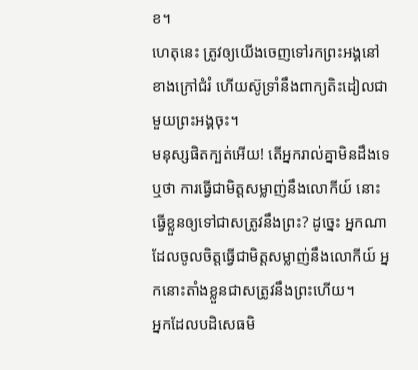ខ។
ហេតុនេះ ត្រូវឲ្យយើងចេញទៅរកព្រះអង្គនៅខាងក្រៅជំរំ ហើយស៊ូទ្រាំនឹងពាក្យតិះដៀលជាមួយព្រះអង្គចុះ។
មនុស្សផិតក្បត់អើយ! តើអ្នករាល់គ្នាមិនដឹងទេឬថា ការធ្វើជាមិត្តសម្លាញ់នឹងលោកីយ៍ នោះធ្វើខ្លួនឲ្យទៅជាសត្រូវនឹងព្រះ? ដូច្នេះ អ្នកណាដែលចូលចិត្តធ្វើជាមិត្តសម្លាញ់នឹងលោកីយ៍ អ្នកនោះតាំងខ្លួនជាសត្រូវនឹងព្រះហើយ។
អ្នកដែលបដិសេធមិ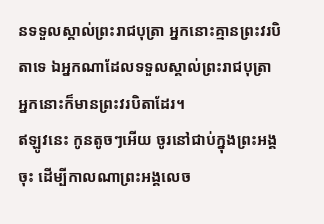នទទួលស្គាល់ព្រះរាជបុត្រា អ្នកនោះគ្មានព្រះវរបិតាទេ ឯអ្នកណាដែលទទួលស្គាល់ព្រះរាជបុត្រា អ្នកនោះក៏មានព្រះវរបិតាដែរ។
ឥឡូវនេះ កូនតូចៗអើយ ចូរនៅជាប់ក្នុងព្រះអង្គចុះ ដើម្បីកាលណាព្រះអង្គលេច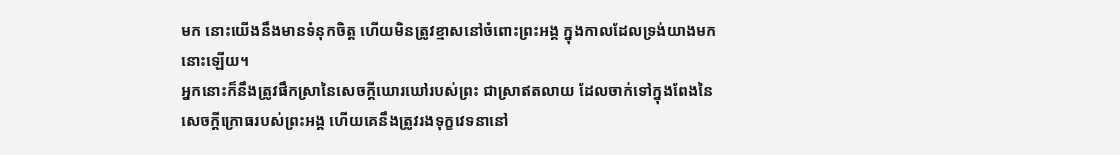មក នោះយើងនឹងមានទំនុកចិត្ត ហើយមិនត្រូវខ្មាសនៅចំពោះព្រះអង្គ ក្នុងកាលដែលទ្រង់យាងមកនោះឡើយ។
អ្នកនោះក៏នឹងត្រូវផឹកស្រានៃសេចក្ដីឃោរឃៅរបស់ព្រះ ជាស្រាឥតលាយ ដែលចាក់ទៅក្នុងពែងនៃសេចក្ដីក្រោធរបស់ព្រះអង្គ ហើយគេនឹងត្រូវរងទុក្ខវេទនានៅ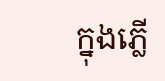ក្នុងភ្លើ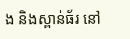ង និងស្ពាន់ធ័រ នៅ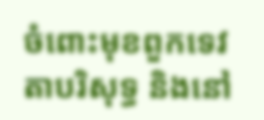ចំពោះមុខពួកទេវតាបរិសុទ្ធ និងនៅ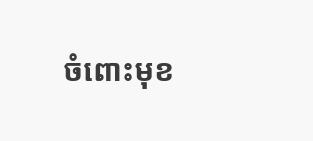ចំពោះមុខ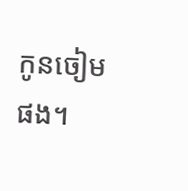កូនចៀមផង។